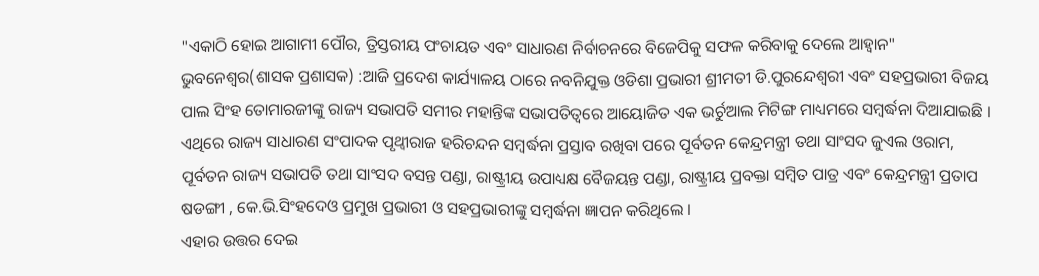"ଏକାଠି ହୋଇ ଆଗାମୀ ପୌର, ତ୍ରିସ୍ତରୀୟ ପଂଚାୟତ ଏବଂ ସାଧାରଣ ନିର୍ବାଚନରେ ବିଜେପିକୁ ସଫଳ କରିବାକୁ ଦେଲେ ଆହ୍ବାନ"
ଭୁବନେଶ୍ୱର(ଶାସକ ପ୍ରଶାସକ) :ଆଜି ପ୍ରଦେଶ କାର୍ଯ୍ୟାଳୟ ଠାରେ ନବନିଯୁକ୍ତ ଓଡିଶା ପ୍ରଭାରୀ ଶ୍ରୀମତୀ ଡି.ପୁରନ୍ଦେଶ୍ୱରୀ ଏବଂ ସହପ୍ରଭାରୀ ବିଜୟ ପାଲ ସିଂହ ତୋମାରଜୀଙ୍କୁ ରାଜ୍ୟ ସଭାପତି ସମୀର ମହାନ୍ତିଙ୍କ ସଭାପତିତ୍ୱରେ ଆୟୋଜିତ ଏକ ଭର୍ଚୁଆଲ ମିଟିଙ୍ଗ ମାଧ୍ୟମରେ ସମ୍ବର୍ଦ୍ଧନା ଦିଆଯାଇଛି । ଏଥିରେ ରାଜ୍ୟ ସାଧାରଣ ସଂପାଦକ ପୃଥ୍ୱୀରାଜ ହରିଚନ୍ଦନ ସମ୍ବର୍ଦ୍ଧନା ପ୍ରସ୍ତାବ ରଖିବା ପରେ ପୂର୍ବତନ କେନ୍ଦ୍ରମନ୍ତ୍ରୀ ତଥା ସାଂସଦ ଜୁଏଲ ଓରାମ, ପୂର୍ବତନ ରାଜ୍ୟ ସଭାପତି ତଥା ସାଂସଦ ବସନ୍ତ ପଣ୍ଡା, ରାଷ୍ଟ୍ରୀୟ ଉପାଧ୍ୟକ୍ଷ ବୈଜୟନ୍ତ ପଣ୍ଡା, ରାଷ୍ଟ୍ରୀୟ ପ୍ରବକ୍ତା ସମ୍ବିତ ପାତ୍ର ଏବଂ କେନ୍ଦ୍ରମନ୍ତ୍ରୀ ପ୍ରତାପ ଷଡଙ୍ଗୀ , କେ.ଭି.ସିଂହଦେଓ ପ୍ରମୁଖ ପ୍ରଭାରୀ ଓ ସହପ୍ରଭାରୀଙ୍କୁ ସମ୍ବର୍ଦ୍ଧନା ଜ୍ଞାପନ କରିଥିଲେ ।
ଏହାର ଉତ୍ତର ଦେଇ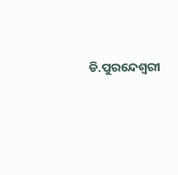ଡି.ପୁରନ୍ଦେଶ୍ୱରୀ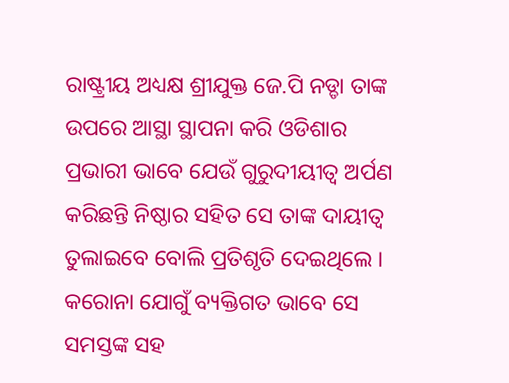ରାଷ୍ଟ୍ରୀୟ ଅଧ୍ୟକ୍ଷ ଶ୍ରୀଯୁକ୍ତ ଜେ.ପି ନଡ୍ଡା ତାଙ୍କ ଉପରେ ଆସ୍ଥା ସ୍ଥାପନା କରି ଓଡିଶାର ପ୍ରଭାରୀ ଭାବେ ଯେଉଁ ଗୁରୁଦୀୟୀତ୍ୱ ଅର୍ପଣ କରିଛନ୍ତି ନିଷ୍ଠାର ସହିତ ସେ ତାଙ୍କ ଦାୟୀତ୍ୱ ତୁଲାଇବେ ବୋଲି ପ୍ରତିଶୃତି ଦେଇଥିଲେ । କରୋନା ଯୋଗୁଁ ବ୍ୟକ୍ତିଗତ ଭାବେ ସେ ସମସ୍ତଙ୍କ ସହ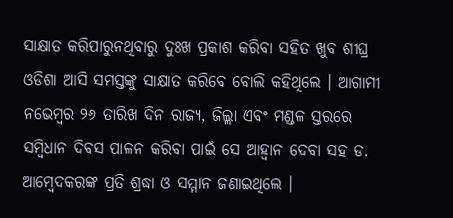ସାକ୍ଷାତ କରିପାରୁନଥିବାରୁ ଦୁଃଖ ପ୍ରକାଶ କରିବା ସହିତ ଖୁବ ଶୀଘ୍ର ଓଡିଶା ଆସି ସମସ୍ତଙ୍କୁ ସାକ୍ଷାତ କରିବେ ବୋଲି କହିଥିଲେ । ଆଗାମୀ ନଭେମ୍ବର ୨୬ ତାରିଖ ଦିନ ରାଜ୍ୟ, ଜିଲ୍ଲା ଏବଂ ମଣ୍ଡଳ ସ୍ତରରେ ସମ୍ବିଧାନ ଦିବସ ପାଳନ କରିବା ପାଇଁ ସେ ଆହ୍ୱାନ ଦେବା ସହ ଡ. ଆମ୍ବେଦକରଙ୍କ ପ୍ରତି ଶ୍ରଦ୍ଧା ଓ ସମ୍ମାନ ଜଣାଇଥିଲେ ।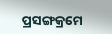ପ୍ରସଙ୍ଗକ୍ରମେ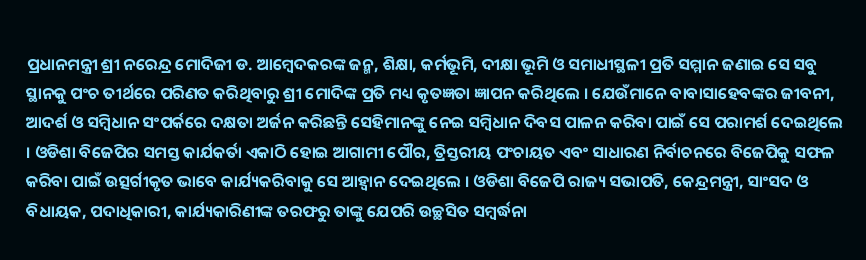ପ୍ରଧାନମନ୍ତ୍ରୀ ଶ୍ରୀ ନରେନ୍ଦ୍ର ମୋଦିଜୀ ଡ. ଆମ୍ବେଦକରଙ୍କ ଜନ୍ମ, ଶିକ୍ଷା, କର୍ମଭୂମି, ଦୀକ୍ଷା ଭୂମି ଓ ସମାଧୀସ୍ଥଳୀ ପ୍ରତି ସମ୍ମାନ ଜଣାଇ ସେ ସବୁ ସ୍ଥାନକୁ ପଂଚ ତୀର୍ଥରେ ପରିଣତ କରିଥିବାରୁ ଶ୍ରୀ ମୋଦିଙ୍କ ପ୍ରତି ମଧ୍ୟ କୃତଜ୍ଞତା ଜ୍ଞାପନ କରିଥିଲେ । ଯେଉଁମାନେ ବାବାସାହେବଙ୍କର ଜୀବନୀ, ଆଦର୍ଶ ଓ ସମ୍ବିଧାନ ସଂପର୍କରେ ଦକ୍ଷତା ଅର୍ଜନ କରିଛନ୍ତି ସେହିମାନଙ୍କୁ ନେଇ ସମ୍ବିଧାନ ଦିବସ ପାଳନ କରିବା ପାଇଁ ସେ ପରାମର୍ଶ ଦେଇଥିଲେ । ଓଡିଶା ବିଜେପିର ସମସ୍ତ କାର୍ଯକର୍ତା ଏକାଠି ହୋଇ ଆଗାମୀ ପୌର, ତ୍ରିସ୍ତରୀୟ ପଂଚାୟତ ଏବଂ ସାଧାରଣ ନିର୍ବାଚନରେ ବିଜେପିକୁ ସଫଳ କରିବା ପାଇଁ ଉତ୍ସର୍ଗୀକୃତ ଭାବେ କାର୍ଯ୍ୟକରିବାକୁ ସେ ଆହ୍ୱାନ ଦେଇଥିଲେ । ଓଡିଶା ବିଜେପି ରାଜ୍ୟ ସଭାପତି, କେନ୍ଦ୍ରମନ୍ତ୍ରୀ, ସାଂସଦ ଓ ବିଧାୟକ, ପଦାଧିକାରୀ, କାର୍ଯ୍ୟକାରିଣୀଙ୍କ ତରଫରୁ ତାଙ୍କୁ ଯେପରି ଉଚ୍ଛସିତ ସମ୍ବର୍ଦ୍ଧନା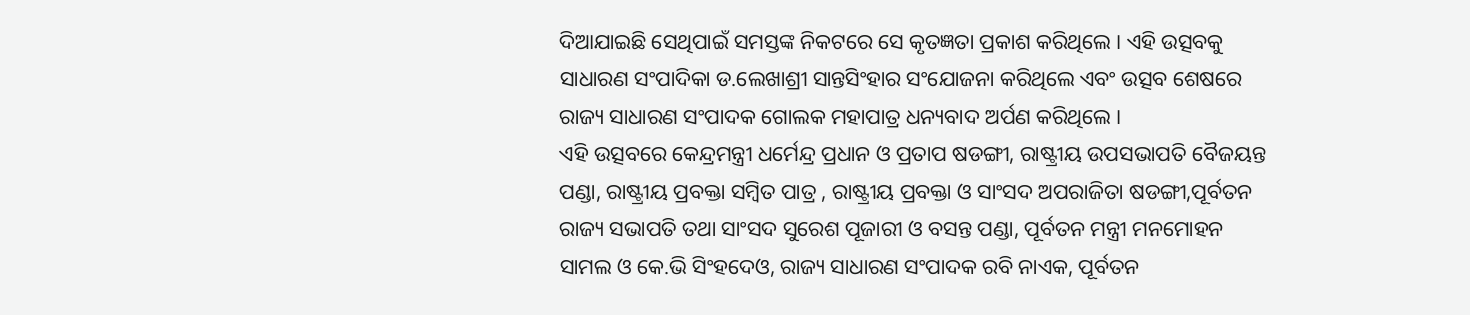ଦିଆଯାଇଛି ସେଥିପାଇଁ ସମସ୍ତଙ୍କ ନିକଟରେ ସେ କୃତଜ୍ଞତା ପ୍ରକାଶ କରିଥିଲେ । ଏହି ଉତ୍ସବକୁ ସାଧାରଣ ସଂପାଦିକା ଡ.ଲେଖାଶ୍ରୀ ସାନ୍ତସିଂହାର ସଂଯୋଜନା କରିଥିଲେ ଏବଂ ଉତ୍ସବ ଶେଷରେ ରାଜ୍ୟ ସାଧାରଣ ସଂପାଦକ ଗୋଲକ ମହାପାତ୍ର ଧନ୍ୟବାଦ ଅର୍ପଣ କରିଥିଲେ ।
ଏହି ଉତ୍ସବରେ କେନ୍ଦ୍ରମନ୍ତ୍ରୀ ଧର୍ମେନ୍ଦ୍ର ପ୍ରଧାନ ଓ ପ୍ରତାପ ଷଡଙ୍ଗୀ, ରାଷ୍ଟ୍ରୀୟ ଉପସଭାପତି ବୈଜୟନ୍ତ ପଣ୍ଡା, ରାଷ୍ଟ୍ରୀୟ ପ୍ରବକ୍ତା ସମ୍ବିତ ପାତ୍ର , ରାଷ୍ଟ୍ରୀୟ ପ୍ରବକ୍ତା ଓ ସାଂସଦ ଅପରାଜିତା ଷଡଙ୍ଗୀ,ପୂର୍ବତନ ରାଜ୍ୟ ସଭାପତି ତଥା ସାଂସଦ ସୁରେଶ ପୂଜାରୀ ଓ ବସନ୍ତ ପଣ୍ଡା, ପୂର୍ବତନ ମନ୍ତ୍ରୀ ମନମୋହନ ସାମଲ ଓ କେ.ଭି ସିଂହଦେଓ, ରାଜ୍ୟ ସାଧାରଣ ସଂପାଦକ ରବି ନାଏକ, ପୂର୍ବତନ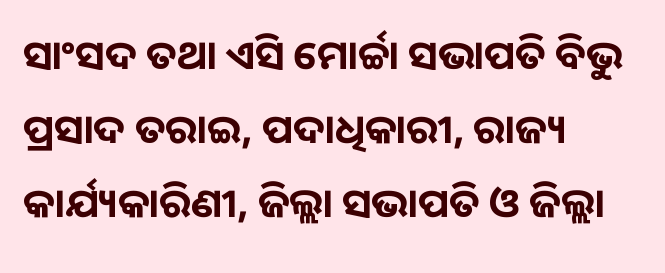ସାଂସଦ ତଥା ଏସି ମୋର୍ଚ୍ଚା ସଭାପତି ବିଭୁ ପ୍ରସାଦ ତରାଇ, ପଦାଧିକାରୀ, ରାଜ୍ୟ କାର୍ଯ୍ୟକାରିଣୀ, ଜିଲ୍ଲା ସଭାପତି ଓ ଜିଲ୍ଲା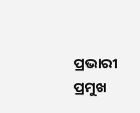ପ୍ରଭାରୀ ପ୍ରମୁଖ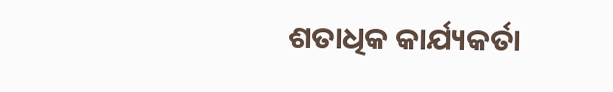ଶତାଧିକ କାର୍ଯ୍ୟକର୍ତା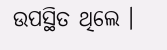ଉପସ୍ଥିତ ଥିଲେ ।